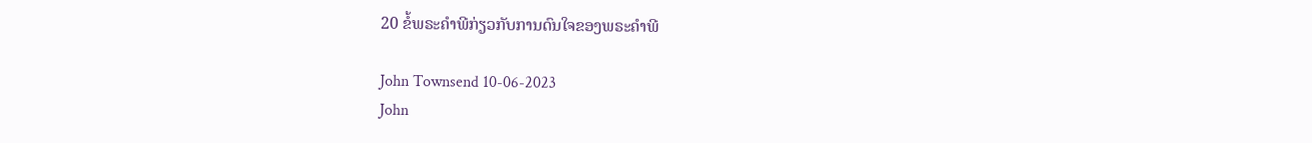20 ຂໍ້ພຣະຄໍາພີກ່ຽວກັບການດົນໃຈຂອງພຣະຄໍາພີ

John Townsend 10-06-2023
John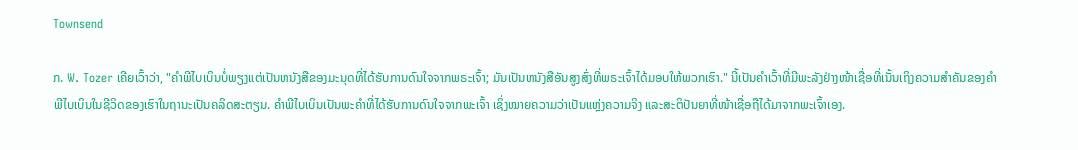Townsend

ກ. W. Tozer ເຄີຍເວົ້າວ່າ, "ຄໍາພີໄບເບິນບໍ່ພຽງແຕ່ເປັນຫນັງສືຂອງມະນຸດທີ່ໄດ້ຮັບການດົນໃຈຈາກພຣະເຈົ້າ; ມັນເປັນຫນັງສືອັນສູງສົ່ງທີ່ພຣະເຈົ້າໄດ້ມອບໃຫ້ພວກເຮົາ." ນີ້ເປັນຄຳເວົ້າທີ່ມີພະລັງຢ່າງໜ້າເຊື່ອທີ່ເນັ້ນເຖິງຄວາມສຳຄັນຂອງຄຳພີໄບເບິນໃນຊີວິດຂອງເຮົາໃນຖານະເປັນຄລິດສະຕຽນ. ຄຳພີໄບເບິນເປັນພະຄຳທີ່ໄດ້ຮັບການດົນໃຈຈາກພະເຈົ້າ ເຊິ່ງໝາຍຄວາມວ່າເປັນແຫຼ່ງຄວາມຈິງ ແລະສະຕິປັນຍາທີ່ໜ້າເຊື່ອຖືໄດ້ມາຈາກພະເຈົ້າເອງ.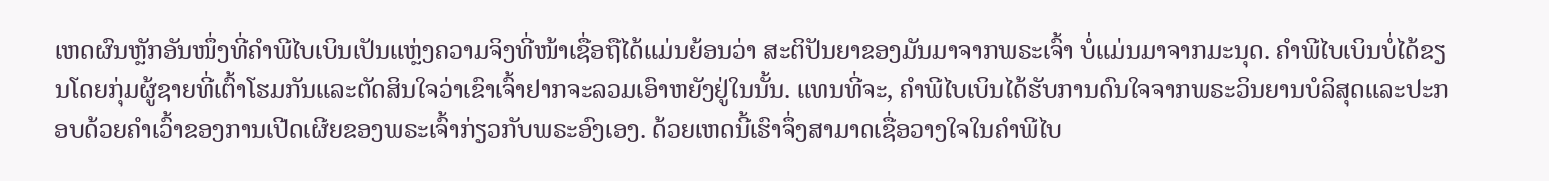ເຫດຜົນຫຼັກອັນໜຶ່ງທີ່ຄຳພີໄບເບິນເປັນແຫຼ່ງຄວາມຈິງທີ່ໜ້າເຊື່ອຖືໄດ້ແມ່ນຍ້ອນວ່າ ສະຕິປັນຍາຂອງມັນມາຈາກພຣະເຈົ້າ ບໍ່ແມ່ນມາຈາກມະນຸດ. ຄຳພີໄບເບິນບໍ່ໄດ້ຂຽນໂດຍກຸ່ມຜູ້ຊາຍທີ່ເຕົ້າໂຮມກັນແລະຕັດສິນໃຈວ່າເຂົາເຈົ້າຢາກຈະລວມເອົາຫຍັງຢູ່ໃນນັ້ນ. ແທນທີ່ຈະ, ຄໍາພີໄບເບິນໄດ້ຮັບການດົນໃຈຈາກພຣະວິນຍານບໍລິສຸດແລະປະກອບດ້ວຍຄໍາເວົ້າຂອງການເປີດເຜີຍຂອງພຣະເຈົ້າກ່ຽວກັບພຣະອົງເອງ. ດ້ວຍເຫດນີ້ເຮົາຈຶ່ງສາມາດເຊື່ອວາງໃຈໃນຄຳພີໄບ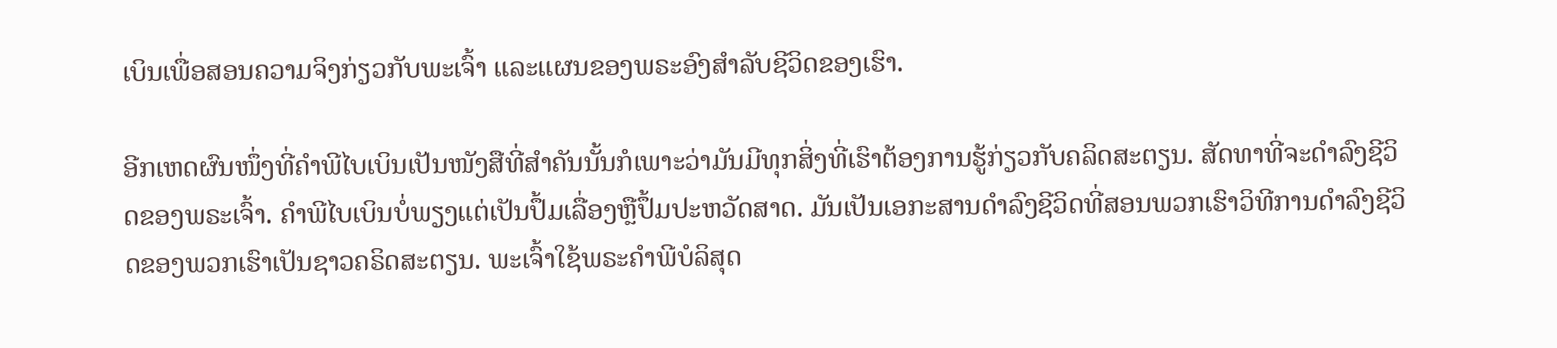ເບິນເພື່ອສອນຄວາມຈິງກ່ຽວກັບພະເຈົ້າ ແລະແຜນຂອງພຣະອົງສຳລັບຊີວິດຂອງເຮົາ.

ອີກເຫດຜົນໜຶ່ງທີ່ຄຳພີໄບເບິນເປັນໜັງສືທີ່ສຳຄັນນັ້ນກໍເພາະວ່າມັນມີທຸກສິ່ງທີ່ເຮົາຕ້ອງການຮູ້ກ່ຽວກັບຄລິດສະຕຽນ. ສັດທາທີ່ຈະດໍາລົງຊີວິດຂອງພຣະເຈົ້າ. ຄຳພີໄບເບິນບໍ່ພຽງແຕ່ເປັນປຶ້ມເລື່ອງຫຼືປຶ້ມປະຫວັດສາດ. ມັນເປັນເອກະສານດໍາລົງຊີວິດທີ່ສອນພວກເຮົາວິທີການດໍາລົງຊີວິດຂອງພວກເຮົາເປັນຊາວຄຣິດສະຕຽນ. ພະເຈົ້າໃຊ້ພຣະຄໍາພີບໍລິສຸດ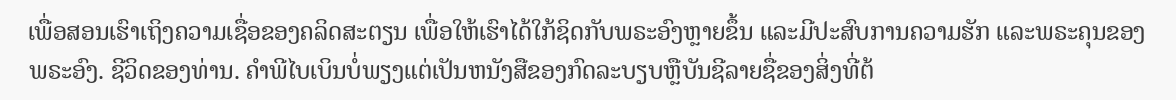ເພື່ອສອນເຮົາເຖິງຄວາມເຊື່ອຂອງຄລິດສະຕຽນ ເພື່ອໃຫ້ເຮົາໄດ້ໃກ້ຊິດກັບພຣະອົງຫຼາຍຂຶ້ນ ແລະມີປະສົບການຄວາມຮັກ ແລະພຣະຄຸນຂອງພຣະອົງ. ຊີວິດຂອງທ່ານ. ຄໍາພີໄບເບິນບໍ່ພຽງແຕ່ເປັນຫນັງສືຂອງກົດລະບຽບຫຼືບັນຊີລາຍຊື່ຂອງສິ່ງທີ່ຕ້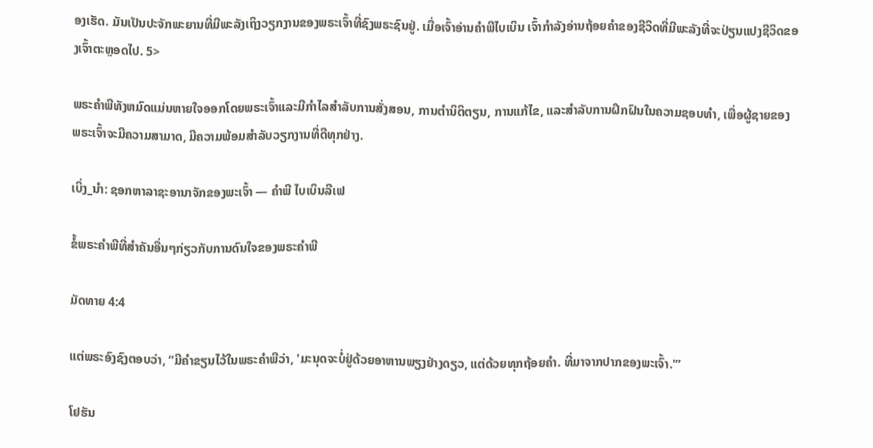ອງເຮັດ. ມັນເປັນປະຈັກພະຍານທີ່ມີພະລັງເຖິງວຽກງານຂອງພຣະເຈົ້າທີ່ຊົງພຣະຊົນຢູ່. ເມື່ອເຈົ້າອ່ານຄໍາພີໄບເບິນ ເຈົ້າກໍາລັງອ່ານຖ້ອຍຄໍາຂອງຊີວິດທີ່ມີພະລັງທີ່ຈະປ່ຽນແປງຊີວິດຂອງເຈົ້າຕະຫຼອດໄປ. 5>

ພຣະຄໍາພີທັງຫມົດແມ່ນຫາຍໃຈອອກໂດຍພຣະເຈົ້າແລະມີກໍາໄລສໍາລັບການສັ່ງສອນ, ການຕໍານິຕິຕຽນ, ການແກ້ໄຂ, ແລະສໍາລັບການຝຶກຝົນໃນຄວາມຊອບທໍາ, ເພື່ອຜູ້ຊາຍຂອງພຣະເຈົ້າຈະມີຄວາມສາມາດ, ມີຄວາມພ້ອມສໍາລັບວຽກງານທີ່ດີທຸກຢ່າງ.

ເບິ່ງ_ນຳ: ຊອກຫາລາຊະອານາຈັກຂອງພະເຈົ້າ — ຄໍາພີ ໄບເບິນລີເຟ

ຂໍ້ພຣະຄໍາພີທີ່ສໍາຄັນອື່ນໆກ່ຽວກັບການດົນໃຈຂອງພຣະຄໍາພີ

ມັດທາຍ 4:4

ແຕ່ພຣະອົງຊົງຕອບວ່າ, “ມີຄໍາຂຽນໄວ້ໃນພຣະຄຳພີວ່າ, 'ມະນຸດຈະບໍ່ຢູ່ດ້ວຍອາຫານພຽງຢ່າງດຽວ, ແຕ່ດ້ວຍທຸກຖ້ອຍຄຳ. ທີ່ມາຈາກປາກຂອງພະເຈົ້າ.'”

ໂຢຮັນ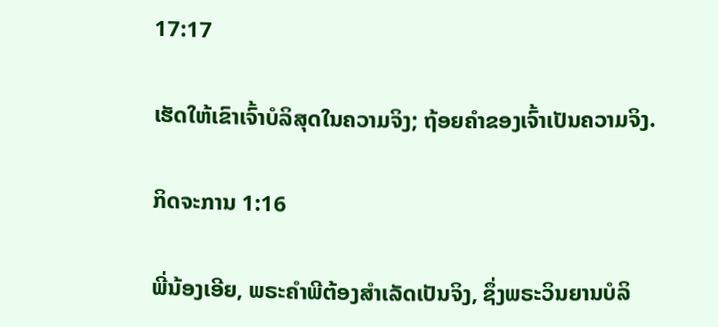17:17

ເຮັດໃຫ້ເຂົາເຈົ້າບໍລິສຸດໃນຄວາມຈິງ; ຖ້ອຍຄຳຂອງເຈົ້າເປັນຄວາມຈິງ.

ກິດຈະການ 1:16

ພີ່ນ້ອງເອີຍ, ພຣະຄຳພີຕ້ອງສຳເລັດເປັນຈິງ, ຊຶ່ງພຣະວິນຍານບໍລິ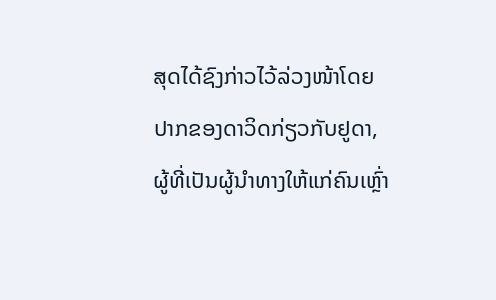ສຸດໄດ້ຊົງກ່າວໄວ້ລ່ວງໜ້າໂດຍປາກຂອງດາວິດກ່ຽວກັບຢູດາ, ຜູ້ທີ່ເປັນຜູ້ນຳທາງໃຫ້ແກ່ຄົນເຫຼົ່າ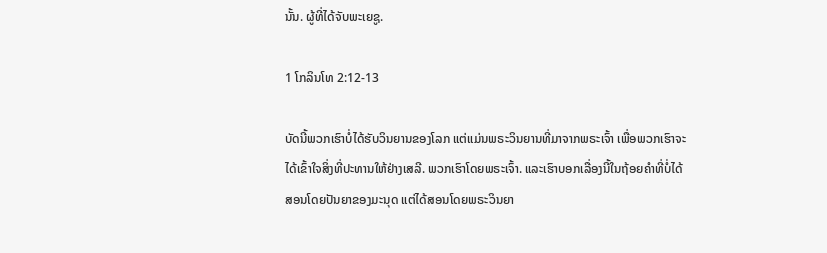ນັ້ນ. ຜູ້ທີ່ໄດ້ຈັບພະເຍຊູ.

1 ໂກລິນໂທ 2:12-13

ບັດນີ້ພວກເຮົາບໍ່ໄດ້ຮັບວິນຍານຂອງໂລກ ແຕ່ແມ່ນພຣະວິນຍານທີ່ມາຈາກພຣະເຈົ້າ ເພື່ອພວກເຮົາຈະໄດ້ເຂົ້າໃຈສິ່ງທີ່ປະທານໃຫ້ຢ່າງເສລີ. ພວກເຮົາໂດຍພຣະເຈົ້າ. ແລະເຮົາບອກເລື່ອງນີ້ໃນຖ້ອຍຄຳທີ່ບໍ່ໄດ້ສອນໂດຍປັນຍາຂອງມະນຸດ ແຕ່ໄດ້ສອນໂດຍພຣະວິນຍາ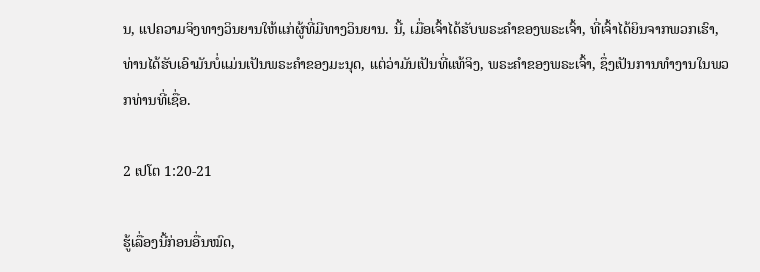ນ, ແປຄວາມຈິງທາງວິນຍານໃຫ້ແກ່ຜູ້ທີ່ມີທາງວິນຍານ. ນີ້, ເມື່ອເຈົ້າໄດ້ຮັບພຣະຄໍາຂອງພຣະເຈົ້າ, ທີ່ເຈົ້າໄດ້ຍິນຈາກພວກເຮົາ, ທ່ານໄດ້ຮັບເອົາມັນບໍ່ແມ່ນເປັນພຣະຄໍາຂອງມະນຸດ, ແຕ່ວ່າມັນເປັນທີ່ແທ້ຈິງ, ພຣະຄໍາຂອງພຣະເຈົ້າ, ຊຶ່ງເປັນການທໍາງານໃນພວກທ່ານທີ່ເຊື່ອ.

2 ເປໂຕ 1:20-21

ຮູ້ເລື່ອງນີ້ກ່ອນອື່ນໝົດ,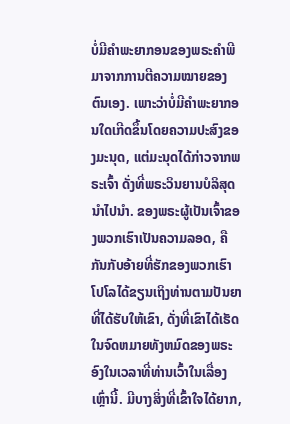ບໍ່ມີຄໍາພະຍາກອນຂອງພຣະຄໍາພີມາຈາກການຕີຄວາມໝາຍຂອງຕົນເອງ. ເພາະວ່າບໍ່ມີຄຳພະຍາກອນໃດເກີດຂຶ້ນໂດຍຄວາມປະສົງຂອງມະນຸດ, ແຕ່ມະນຸດໄດ້ກ່າວຈາກພຣະເຈົ້າ ດັ່ງທີ່ພຣະວິນຍານບໍລິສຸດນຳໄປນຳ. ຂອງພຣະຜູ້ເປັນເຈົ້າຂອງພວກເຮົາເປັນຄວາມລອດ, ຄືກັນກັບອ້າຍທີ່ຮັກຂອງພວກເຮົາໂປໂລໄດ້ຂຽນເຖິງທ່ານຕາມປັນຍາທີ່ໄດ້ຮັບໃຫ້ເຂົາ, ດັ່ງທີ່ເຂົາໄດ້ເຮັດໃນຈົດຫມາຍທັງຫມົດຂອງພຣະອົງໃນເວລາທີ່ທ່ານເວົ້າໃນເລື່ອງເຫຼົ່ານີ້. ມີບາງສິ່ງທີ່ເຂົ້າໃຈໄດ້ຍາກ,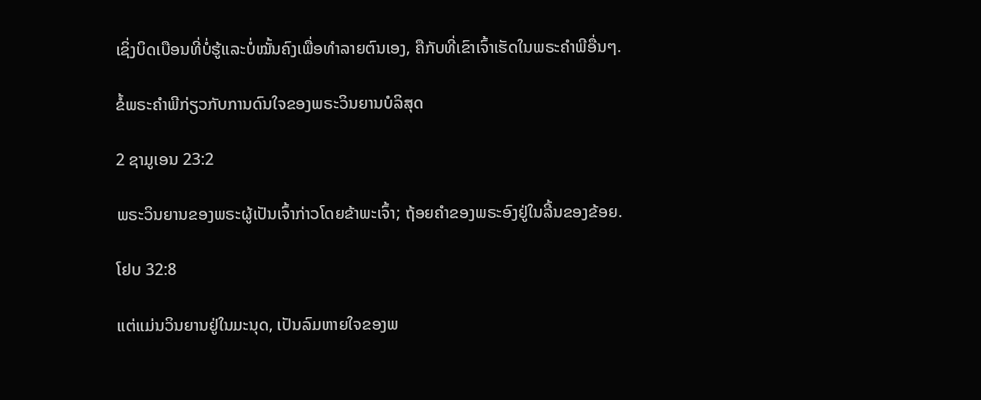ເຊິ່ງບິດເບືອນທີ່ບໍ່ຮູ້ແລະບໍ່ໝັ້ນຄົງເພື່ອທໍາລາຍຕົນເອງ, ຄືກັບທີ່ເຂົາເຈົ້າເຮັດໃນພຣະຄໍາພີອື່ນໆ.

ຂໍ້ພຣະຄໍາພີກ່ຽວກັບການດົນໃຈຂອງພຣະວິນຍານບໍລິສຸດ

2 ຊາມູເອນ 23:2

ພຣະວິນຍານຂອງພຣະຜູ້ເປັນເຈົ້າກ່າວໂດຍຂ້າພະເຈົ້າ; ຖ້ອຍຄຳຂອງພຣະອົງຢູ່ໃນລີ້ນຂອງຂ້ອຍ.

ໂຢບ 32:8

ແຕ່ແມ່ນວິນຍານຢູ່ໃນມະນຸດ, ເປັນລົມຫາຍໃຈຂອງພ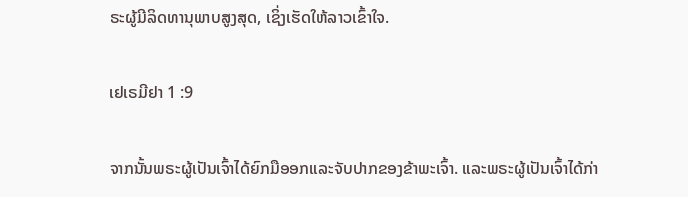ຣະຜູ້ມີລິດທານຸພາບສູງສຸດ, ເຊິ່ງເຮັດໃຫ້ລາວເຂົ້າໃຈ.

ເຢເຣມີຢາ 1 :9

ຈາກນັ້ນພຣະຜູ້ເປັນເຈົ້າໄດ້ຍົກມືອອກແລະຈັບປາກຂອງຂ້າພະເຈົ້າ. ແລະພຣະຜູ້ເປັນເຈົ້າໄດ້ກ່າ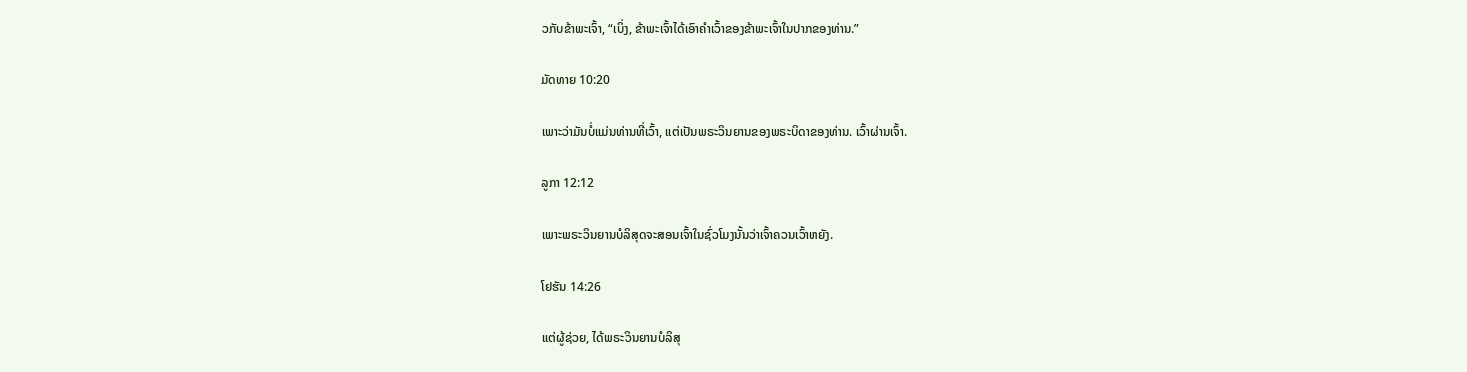ວກັບຂ້າພະເຈົ້າ, “ເບິ່ງ, ຂ້າພະເຈົ້າໄດ້ເອົາຄໍາເວົ້າຂອງຂ້າພະເຈົ້າໃນປາກຂອງທ່ານ.”

ມັດທາຍ 10:20

ເພາະວ່າມັນບໍ່ແມ່ນທ່ານທີ່ເວົ້າ, ແຕ່ເປັນພຣະວິນຍານຂອງພຣະບິດາຂອງທ່ານ. ເວົ້າຜ່ານເຈົ້າ.

ລູກາ 12:12

ເພາະພຣະວິນຍານບໍລິສຸດຈະສອນເຈົ້າໃນຊົ່ວໂມງນັ້ນວ່າເຈົ້າຄວນເວົ້າຫຍັງ.

ໂຢຮັນ 14:26

ແຕ່ຜູ້ຊ່ວຍ, ໄດ້ພຣະວິນຍານບໍລິສຸ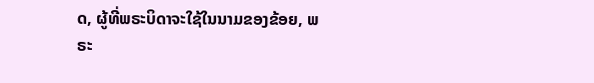ດ, ຜູ້ທີ່ພຣະບິດາຈະໃຊ້ໃນນາມຂອງຂ້ອຍ, ພຣະ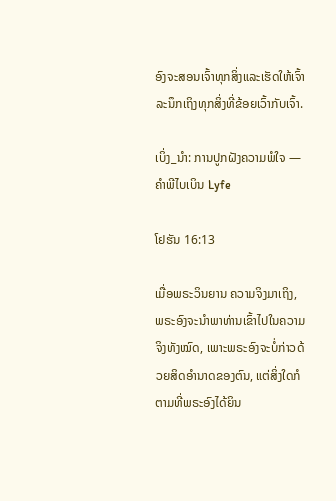ອົງຈະສອນເຈົ້າທຸກສິ່ງແລະເຮັດໃຫ້ເຈົ້າລະນຶກເຖິງທຸກສິ່ງທີ່ຂ້ອຍເວົ້າກັບເຈົ້າ.

ເບິ່ງ_ນຳ: ການປູກຝັງຄວາມພໍໃຈ — ຄໍາພີໄບເບິນ Lyfe

ໂຢຮັນ 16:13

ເມື່ອພຣະວິນຍານ ຄວາມຈິງມາເຖິງ, ພຣະອົງຈະນຳພາທ່ານເຂົ້າໄປໃນຄວາມຈິງທັງໝົດ, ເພາະພຣະອົງຈະບໍ່ກ່າວດ້ວຍສິດອຳນາດຂອງຕົນ, ແຕ່ສິ່ງໃດກໍຕາມທີ່ພຣະອົງໄດ້ຍິນ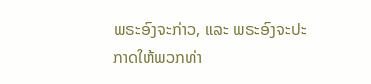ພຣະອົງຈະກ່າວ, ແລະ ພຣະອົງຈະປະກາດໃຫ້ພວກທ່າ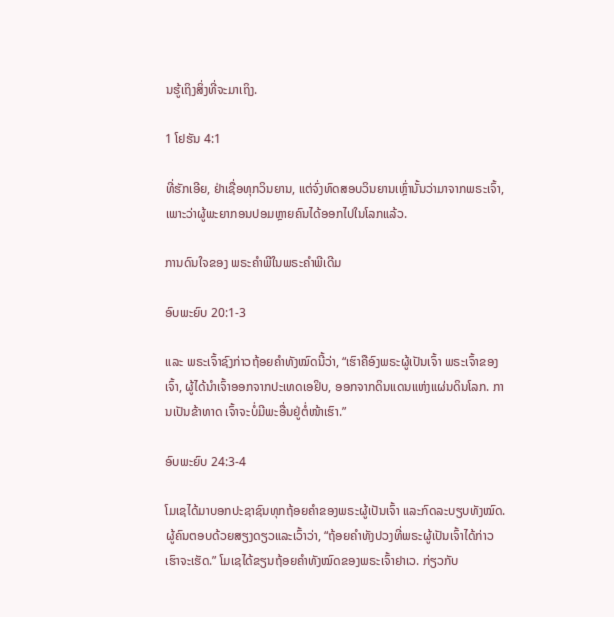ນຮູ້ເຖິງສິ່ງທີ່ຈະມາເຖິງ.

1 ໂຢຮັນ 4:1

ທີ່ຮັກເອີຍ, ຢ່າເຊື່ອທຸກວິນຍານ, ແຕ່ຈົ່ງທົດສອບວິນຍານເຫຼົ່ານັ້ນວ່າມາຈາກພຣະເຈົ້າ, ເພາະວ່າຜູ້ພະຍາກອນປອມຫຼາຍຄົນໄດ້ອອກໄປໃນໂລກແລ້ວ.

ການດົນໃຈຂອງ ພຣະຄຳພີໃນພຣະຄຳພີເດີມ

ອົບພະຍົບ 20:1-3

ແລະ ພຣະເຈົ້າຊົງກ່າວຖ້ອຍຄຳທັງໝົດນີ້ວ່າ, “ເຮົາຄືອົງພຣະຜູ້ເປັນເຈົ້າ ພຣະເຈົ້າຂອງເຈົ້າ, ຜູ້ໄດ້ນຳເຈົ້າອອກຈາກປະເທດເອຢິບ, ອອກຈາກດິນແດນແຫ່ງແຜ່ນດິນໂລກ. ການເປັນຂ້າທາດ ເຈົ້າຈະບໍ່ມີພະອື່ນຢູ່ຕໍ່ໜ້າເຮົາ.”

ອົບພະຍົບ 24:3-4

ໂມເຊໄດ້ມາບອກປະຊາຊົນທຸກຖ້ອຍຄຳຂອງພຣະຜູ້ເປັນເຈົ້າ ແລະກົດລະບຽບທັງໝົດ. ຜູ້ຄົນຕອບດ້ວຍສຽງດຽວແລະເວົ້າວ່າ, “ຖ້ອຍຄຳທັງປວງທີ່ພຣະຜູ້ເປັນເຈົ້າໄດ້ກ່າວ ເຮົາຈະເຮັດ.” ໂມເຊໄດ້ຂຽນຖ້ອຍຄຳທັງໝົດຂອງພຣະເຈົ້າຢາເວ. ກ່ຽວກັບ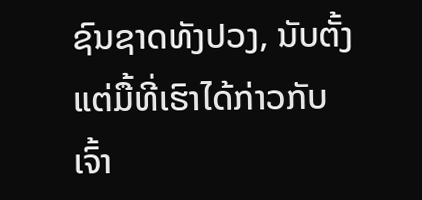ຊົນຊາດທັງປວງ, ນັບຕັ້ງແຕ່ມື້ທີ່ເຮົາໄດ້ກ່າວກັບເຈົ້າ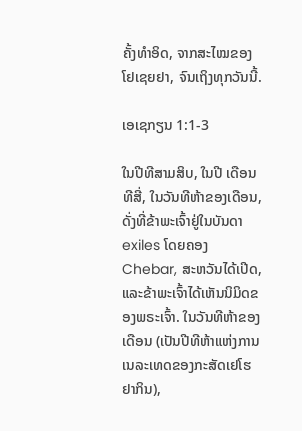ຄັ້ງທຳອິດ, ຈາກສະໄໝຂອງໂຢເຊຍຢາ, ຈົນເຖິງທຸກວັນນີ້.

ເອເຊກຽນ 1:1-3

ໃນປີທີສາມສິບ, ໃນປີ ເດືອນທີສີ່, ໃນວັນທີຫ້າຂອງເດືອນ, ດັ່ງທີ່ຂ້າພະເຈົ້າຢູ່ໃນບັນດາ exiles ໂດຍຄອງ Chebar, ສະຫວັນໄດ້ເປີດ, ແລະຂ້າພະເຈົ້າໄດ້ເຫັນນິມິດຂອງພຣະເຈົ້າ. ໃນວັນທີຫ້າຂອງເດືອນ (ເປັນປີທີຫ້າແຫ່ງການເນລະເທດຂອງກະສັດເຢໂຮຢາກິນ),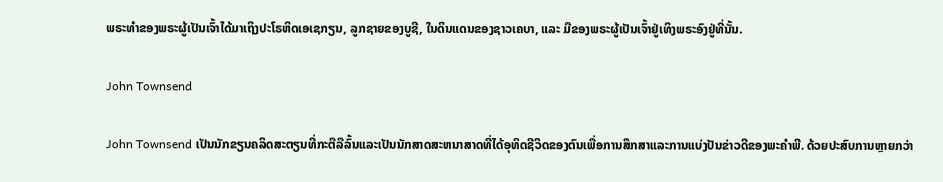ພຣະທຳຂອງພຣະຜູ້ເປັນເຈົ້າໄດ້ມາເຖິງປະໂຣຫິດເອເຊກຽນ, ລູກຊາຍຂອງບູຊີ, ໃນດິນແດນຂອງຊາວເຄບາ, ແລະ ມືຂອງພຣະຜູ້ເປັນເຈົ້າຢູ່ເທິງພຣະອົງຢູ່ທີ່ນັ້ນ.

John Townsend

John Townsend ເປັນນັກຂຽນຄລິດສະຕຽນທີ່ກະຕືລືລົ້ນແລະເປັນນັກສາດສະຫນາສາດທີ່ໄດ້ອຸທິດຊີວິດຂອງຕົນເພື່ອການສຶກສາແລະການແບ່ງປັນຂ່າວດີຂອງພະຄໍາພີ. ດ້ວຍປະສົບການຫຼາຍກວ່າ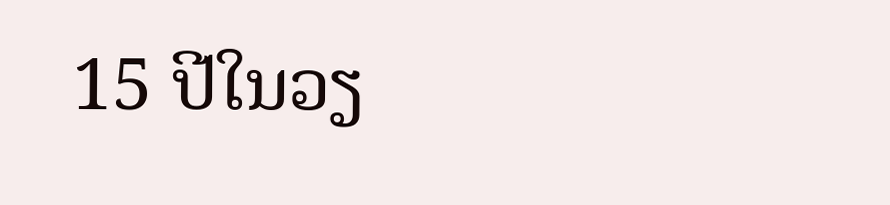15 ປີໃນວຽ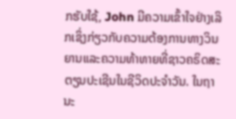ກຮັບໃຊ້, John ມີຄວາມເຂົ້າໃຈຢ່າງເລິກເຊິ່ງກ່ຽວກັບຄວາມຕ້ອງການທາງວິນຍານແລະຄວາມທ້າທາຍທີ່ຊາວຄຣິດສະຕຽນປະເຊີນໃນຊີວິດປະຈໍາວັນ. ໃນຖານະ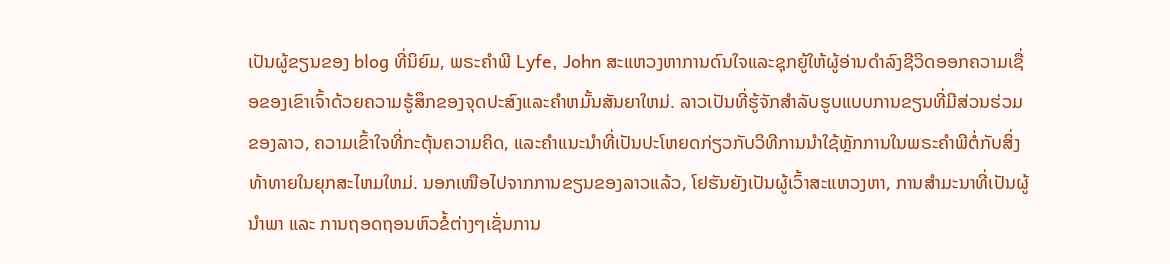ເປັນຜູ້ຂຽນຂອງ blog ທີ່ນິຍົມ, ພຣະຄໍາພີ Lyfe, John ສະແຫວງຫາການດົນໃຈແລະຊຸກຍູ້ໃຫ້ຜູ້ອ່ານດໍາລົງຊີວິດອອກຄວາມເຊື່ອຂອງເຂົາເຈົ້າດ້ວຍຄວາມຮູ້ສຶກຂອງຈຸດປະສົງແລະຄໍາຫມັ້ນສັນຍາໃຫມ່. ລາວເປັນທີ່ຮູ້ຈັກສໍາລັບຮູບແບບການຂຽນທີ່ມີສ່ວນຮ່ວມຂອງລາວ, ຄວາມເຂົ້າໃຈທີ່ກະຕຸ້ນຄວາມຄິດ, ແລະຄໍາແນະນໍາທີ່ເປັນປະໂຫຍດກ່ຽວກັບວິທີການນໍາໃຊ້ຫຼັກການໃນພຣະຄໍາພີຕໍ່ກັບສິ່ງທ້າທາຍໃນຍຸກສະໄຫມໃຫມ່. ນອກເໜືອໄປຈາກການຂຽນຂອງລາວແລ້ວ, ໂຢຮັນຍັງເປັນຜູ້ເວົ້າສະແຫວງຫາ, ການສຳມະນາທີ່ເປັນຜູ້ນຳພາ ແລະ ການຖອດຖອນຫົວຂໍ້ຕ່າງໆເຊັ່ນການ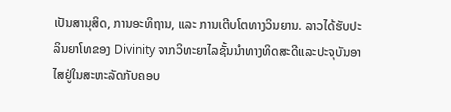ເປັນສານຸສິດ, ການອະທິຖານ, ແລະ ການເຕີບໂຕທາງວິນຍານ. ລາວໄດ້ຮັບປະລິນຍາໂທຂອງ Divinity ຈາກວິທະຍາໄລຊັ້ນນໍາທາງທິດສະດີແລະປະຈຸບັນອາໄສຢູ່ໃນສະຫະລັດກັບຄອບ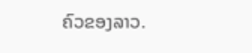ຄົວຂອງລາວ.